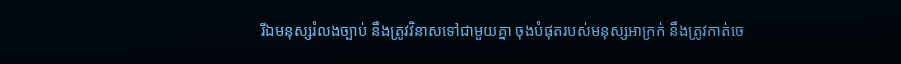រីឯមនុស្សរំលងច្បាប់ នឹងត្រូវវិនាសទៅជាមួយគ្នា ចុងបំផុតរបស់មនុស្សអាក្រក់ នឹងត្រូវកាត់ចេ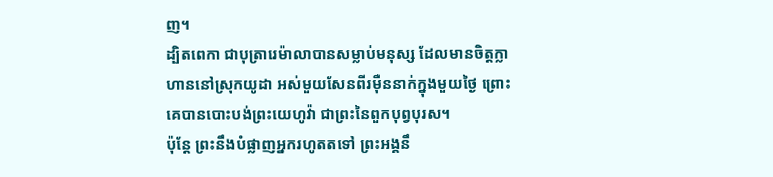ញ។
ដ្បិតពេកា ជាបុត្រារេម៉ាលាបានសម្លាប់មនុស្ស ដែលមានចិត្តក្លាហាននៅស្រុកយូដា អស់មួយសែនពីរម៉ឺននាក់ក្នុងមួយថ្ងៃ ព្រោះគេបានបោះបង់ព្រះយេហូវ៉ា ជាព្រះនៃពួកបុព្វបុរស។
ប៉ុន្តែ ព្រះនឹងបំផ្លាញអ្នករហូតតទៅ ព្រះអង្គនឹ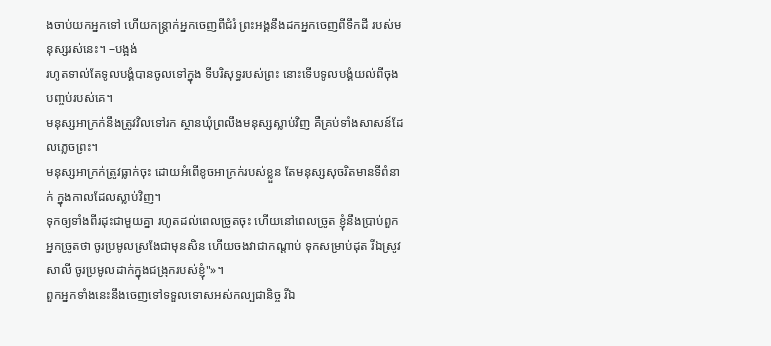ងចាប់យកអ្នកទៅ ហើយកន្ត្រាក់អ្នកចេញពីជំរំ ព្រះអង្គនឹងដកអ្នកចេញពីទឹកដី របស់មនុស្សរស់នេះ។ –បង្អង់
រហូតទាល់តែទូលបង្គំបានចូលទៅក្នុង ទីបរិសុទ្ធរបស់ព្រះ នោះទើបទូលបង្គំយល់ពីចុងបញ្ចប់របស់គេ។
មនុស្សអាក្រក់នឹងត្រូវវិលទៅរក ស្ថានឃុំព្រលឹងមនុស្សស្លាប់វិញ គឺគ្រប់ទាំងសាសន៍ដែលភ្លេចព្រះ។
មនុស្សអាក្រក់ត្រូវធ្លាក់ចុះ ដោយអំពើខូចអាក្រក់របស់ខ្លួន តែមនុស្សសុចរិតមានទីពំនាក់ ក្នុងកាលដែលស្លាប់វិញ។
ទុកឲ្យទាំងពីរដុះជាមួយគ្នា រហូតដល់ពេលច្រូតចុះ ហើយនៅពេលច្រូត ខ្ញុំនឹងប្រាប់ពួកអ្នកច្រូតថា ចូរប្រមូលស្រងែជាមុនសិន ហើយចងវាជាកណ្តាប់ ទុកសម្រាប់ដុត រីឯស្រូវសាលី ចូរប្រមូលដាក់ក្នុងជង្រុករបស់ខ្ញុំ"»។
ពួកអ្នកទាំងនេះនឹងចេញទៅទទួលទោសអស់កល្បជានិច្ច រីឯ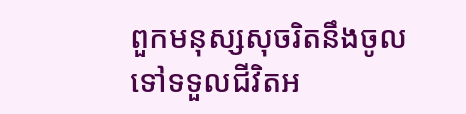ពួកមនុស្សសុចរិតនឹងចូលទៅទទួលជីវិតអ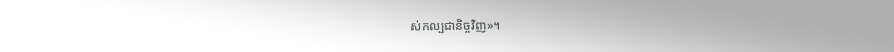ស់កល្បជានិច្ចវិញ»។